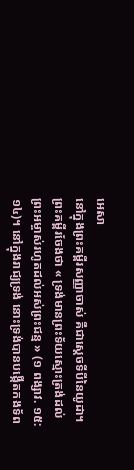អេសា
នៅក្នុងព្រះគម្ពីរសញ្ញាចាស់ គឺជាស្ដេចទីបីនៃយូដា។ ព្រះគម្ពីរចែងថា « ទ្រង់មានព្រះទ័យស្មោះត្រង់ដល់ព្រះអម្ចាស់រហូតដល់អស់ព្រះជន្ម » (១ ពង្សាវ. ១៥:១៤)។ នៅក្នុងរាជ្យទ្រង់ នោះទ្រង់បានបង្កើតកងទ័ព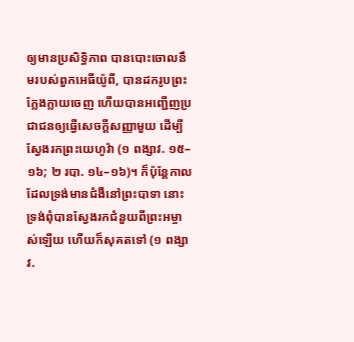ឲ្យមានប្រសិទ្ធិភាព បានបោះចោលនឹមរបស់ពួកអេធីយ៉ូពី, បានដករូបព្រះក្លែងក្លាយចេញ ហើយបានអញ្ជើញប្រជាជនឲ្យធ្វើសេចក្ដីសញ្ញាមួយ ដើម្បីស្វែងរកព្រះយេហូវ៉ា (១ ពង្សាវ. ១៥–១៦; ២ របា. ១៤–១៦)។ ក៏ប៉ុន្តែកាលដែលទ្រង់មានជំងឺនៅព្រះបាទា នោះទ្រង់ពុំបានស្វែងរកជំនួយពីព្រះអម្ចាស់ឡើយ ហើយក៏សុគតទៅ (១ ពង្សាវ.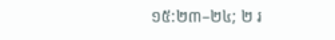១៥:២៣–២៤; ២ រ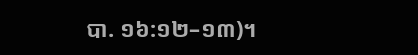បា. ១៦:១២–១៣)។